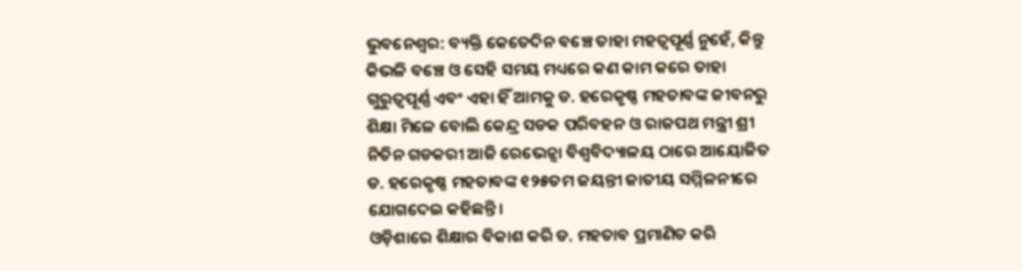ଭୁବନେଶ୍ୱର: ବ୍ୟକ୍ତି କେତେଦିନ ବଞ୍ଚେ ତାହା ମହତ୍ୱପୂର୍ଣ୍ଣ ନୁହେଁ, କିନ୍ତୁ କିଭଳି ବଞ୍ଚେ ଓ ସେହି ସମୟ ମଧ୍ୟରେ କଣ କାମ କରେ ତାହା ଗୁରୁତ୍ୱପୂର୍ଣ୍ଣ ଏବଂ ଏହା ହିଁ ଆମକୁ ଡ. ହରେକୃଷ୍ଣ ମହତାବଙ୍କ ଜୀବନରୁ ଶିକ୍ଷା ମିଳେ ବୋଲି କେନ୍ଦ୍ର ସଡକ ପରିବହନ ଓ ରାଜପଥ ମନ୍ତ୍ରୀ ଶ୍ରୀ ନିତିନ ଗଡକରୀ ଆଜି ରେଭେନ୍ସା ବିଶ୍ୱବିଦ୍ୟାଳୟ ଠାରେ ଆୟୋଜିତ ଡ. ହରେକୃଷ୍ଣ ମହତାବଙ୍କ ୧୨୫ତମ ଜୟନ୍ତୀ ଜାତୀୟ ସମ୍ମିଳନୀରେ ଯୋଗଦେଇ କହିଛନ୍ତି।
ଓଡ଼ିଶାରେ ଶିକ୍ଷାର ବିକାଶ କରି ଡ. ମହତାବ ପ୍ରମାଣିତ କରି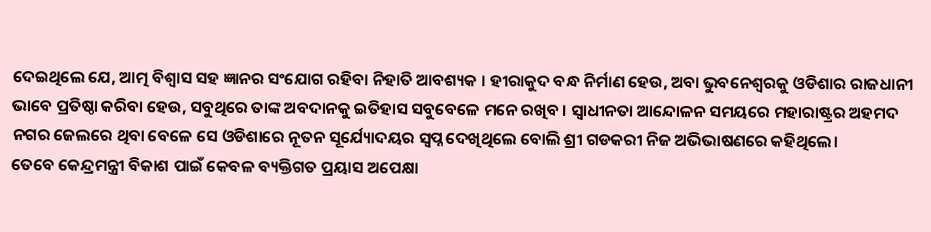ଦେଇଥିଲେ ଯେ, ଆତ୍ମ ବିଶ୍ୱାସ ସହ ଜ୍ଞାନର ସଂଯୋଗ ରହିବା ନିହାତି ଆବଶ୍ୟକ । ହୀରାକୁଦ ବନ୍ଧ ନିର୍ମାଣ ହେଉ, ଅବା ଭୁବନେଶ୍ୱରକୁ ଓଡିଶାର ରାଜଧାନୀ ଭାବେ ପ୍ରତିଷ୍ଠା କରିବା ହେଉ, ସବୁଥିରେ ତାଙ୍କ ଅବଦାନକୁ ଇତିହାସ ସବୁବେଳେ ମନେ ରଖିବ । ସ୍ୱାଧୀନତା ଆନ୍ଦୋଳନ ସମୟରେ ମହାରାଷ୍ଟ୍ରର ଅହମଦ ନଗର ଜେଲରେ ଥିବା ବେଳେ ସେ ଓଡିଶାରେ ନୂତନ ସୂର୍ଯ୍ୟୋଦୟର ସ୍ୱପ୍ନ ଦେଖିଥିଲେ ବୋଲି ଶ୍ରୀ ଗଡକରୀ ନିଜ ଅଭିଭାଷଣରେ କହିଥିଲେ।
ତେବେ କେନ୍ଦ୍ରମନ୍ତ୍ରୀ ବିକାଶ ପାଇଁ କେବଳ ବ୍ୟକ୍ତିଗତ ପ୍ରୟାସ ଅପେକ୍ଷା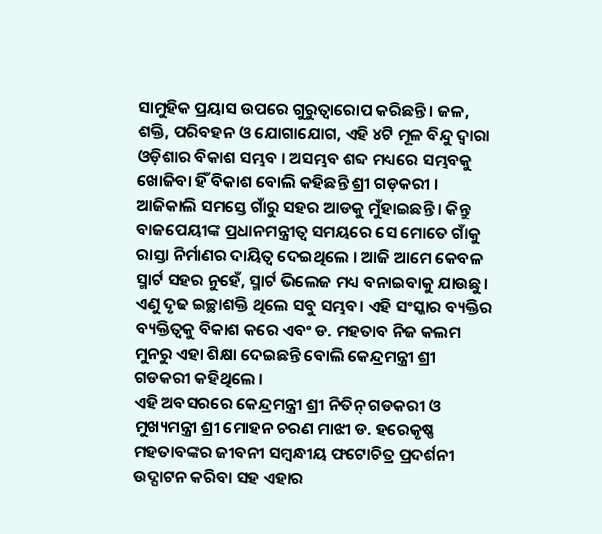ସାମୁହିକ ପ୍ରୟାସ ଉପରେ ଗୁରୁତ୍ୱାରୋପ କରିଛନ୍ତି । ଜଳ, ଶକ୍ତି, ପରିବହନ ଓ ଯୋଗାଯୋଗ, ଏହି ୪ଟି ମୂଳ ବିନ୍ଦୁ ଦ୍ୱାରା ଓଡ଼ିଶାର ବିକାଶ ସମ୍ଭବ । ଅସମ୍ଭବ ଶବ୍ଦ ମଧ୍ୟରେ ସମ୍ଭବକୁ ଖୋଜିବା ହିଁ ବିକାଶ ବୋଲି କହିଛନ୍ତି ଶ୍ରୀ ଗଡ଼କରୀ । ଆଜିକାଲି ସମସ୍ତେ ଗାଁରୁ ସହର ଆଡକୁ ମୁଁହାଇଛନ୍ତି । କିନ୍ତୁ ବାଜପେୟୀଙ୍କ ପ୍ରଧାନମନ୍ତ୍ରୀତ୍ୱ ସମୟରେ ସେ ମୋତେ ଗାଁକୁ ରାସ୍ତା ନିର୍ମାଣର ଦାୟିତ୍ୱ ଦେଇଥିଲେ । ଆଜି ଆମେ କେବଳ ସ୍ମାର୍ଟ ସହର ନୁହେଁ, ସ୍ମାର୍ଟ ଭିଲେଜ ମଧ୍ୟ ବନାଇବାକୁ ଯାଉଛୁ। ଏଣୁ ଦୃଢ ଇଚ୍ଛାଶକ୍ତି ଥିଲେ ସବୁ ସମ୍ଭବ। ଏହି ସଂସ୍କାର ବ୍ୟକ୍ତିର ବ୍ୟକ୍ତିତ୍ୱକୁ ବିକାଶ କରେ ଏବଂ ଡ. ମହତାବ ନିଜ କଲମ ମୁନରୁ ଏହା ଶିକ୍ଷା ଦେଇଛନ୍ତି ବୋଲି କେନ୍ଦ୍ରମନ୍ତ୍ରୀ ଶ୍ରୀ ଗଡକରୀ କହିଥିଲେ ।
ଏହି ଅବସରରେ କେନ୍ଦ୍ରମନ୍ତ୍ରୀ ଶ୍ରୀ ନିତିନ୍ ଗଡକରୀ ଓ ମୁଖ୍ୟମନ୍ତ୍ରୀ ଶ୍ରୀ ମୋହନ ଚରଣ ମାଝୀ ଡ. ହରେକୃଷ୍ଣ ମହତାବଙ୍କର ଜୀବନୀ ସମ୍ବନ୍ଧୀୟ ଫଟୋଚିତ୍ର ପ୍ରଦର୍ଶନୀ ଉଦ୍ଘାଟନ କରିବା ସହ ଏହାର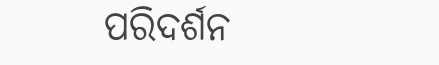ପରିଦର୍ଶନ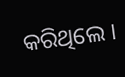କରିଥିଲେ ।